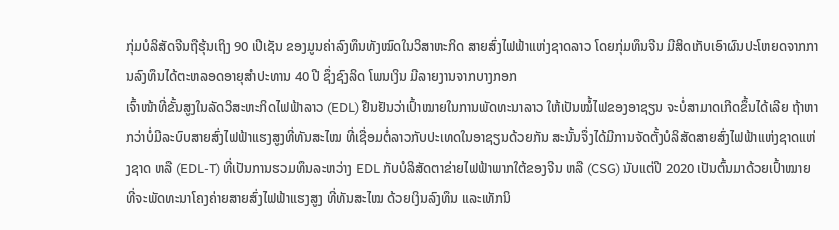ກຸ່ມບໍລິສັດຈີນຖືຮຸ້ນເຖິງ 90 ເປີເຊັນ ຂອງມູນຄ່າລົງທຶນທັງໝົດໃນວິສາຫະກິດ ສາຍສົ່ງໄຟຟ້າແຫ່ງຊາດລາວ ໂດຍກຸ່ມທຶນຈີນ ມີສິດເກັບເອົາຜົນປະໂຫຍດຈາກການລົງທຶນໄດ້ຕະຫລອດອາຍຸສຳປະທານ 40 ປີ ຊຶ່ງຊົງລິດ ໂພນເງິນ ມີລາຍງານຈາກບາງກອກ
ເຈົ້າໜ້າທີ່ຂັ້ນສູງໃນລັດວິສະຫະກິດໄຟຟ້າລາວ (EDL) ຢືນຢັນວ່າເປົ້າໝາຍໃນການພັດທະນາລາວ ໃຫ້ເປັນໝໍ້ໄຟຂອງອາຊຽນ ຈະບໍ່ສາມາດເກີດຂຶ້ນໄດ້ເລີຍ ຖ້າຫາກວ່າບໍ່ມີລະບົບສາຍສົ່ງໄຟຟ້າແຮງສູງທີ່ທັນສະໄໝ ທີ່ເຊື່ອມຕໍ່ລາວກັບປະເທດໃນອາຊຽນດ້ວຍກັນ ສະນັ້ນຈຶ່ງໄດ້ມີການຈັດຕັ້ງບໍລິສັດສາຍສົ່ງໄຟຟ້າແຫ່ງຊາດແຫ່ງຊາດ ຫລື (EDL-T) ທີ່ເປັນການຮວມທຶນລະຫວ່າງ EDL ກັບບໍລິສັດຕາຂ່າຍໄຟຟ້າພາກໃຕ້ຂອງຈີນ ຫລື (CSG) ນັບແຕ່ປີ 2020 ເປັນຕົ້ນມາດ້ວຍເປົ້າໝາຍ ທີ່ຈະພັດທະນາໂຄງຄ່າຍສາຍສົ່ງໄຟຟ້າແຮງສູງ ທີ່ທັນສະໄໝ ດ້ວຍເງິນລົງທຶນ ແລະເທັກນິ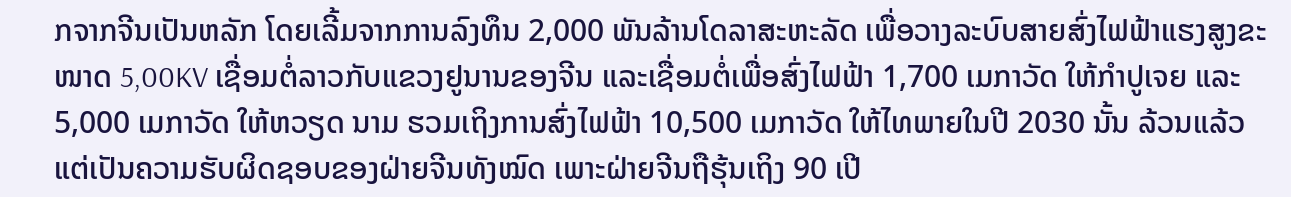ກຈາກຈີນເປັນຫລັກ ໂດຍເລີ້ມຈາກການລົງທຶນ 2,000 ພັນລ້ານໂດລາສະຫະລັດ ເພື່ອວາງລະບົບສາຍສົ່ງໄຟຟ້າແຮງສູງຂະໜາດ 5,00KV ເຊື່ອມຕໍ່ລາວກັບແຂວງຢູນານຂອງຈີນ ແລະເຊື່ອມຕໍ່ເພື່ອສົ່ງໄຟຟ້າ 1,700 ເມກາວັດ ໃຫ້ກຳປູເຈຍ ແລະ 5,000 ເມກາວັດ ໃຫ້ຫວຽດ ນາມ ຮວມເຖິງການສົ່ງໄຟຟ້າ 10,500 ເມກາວັດ ໃຫ້ໄທພາຍໃນປີ 2030 ນັ້ນ ລ້ວນແລ້ວແຕ່ເປັນຄວາມຮັບຜິດຊອບຂອງຝ່າຍຈີນທັງໝົດ ເພາະຝ່າຍຈີນຖືຮຸ້ນເຖິງ 90 ເປີ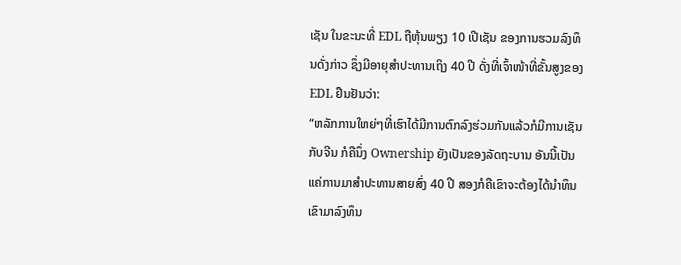ເຊັນ ໃນຂະນະທີ່ EDL ຖືຫຸ້ນພຽງ 10 ເປີເຊັນ ຂອງການຮວມລົງທຶນດັ່ງກ່າວ ຊຶ່ງມີອາຍຸສຳປະທານເຖິງ 40 ປີ ດັ່ງທີ່ເຈົ້າໜ້າທີ່ຂັ້ນສູງຂອງ EDL ຢືນຢັນວ່າ:
“ຫລັກການໃຫຍ່ໆທີ່ເຮົາໄດ້ມີການຕົກລົງຮ່ວມກັນແລ້ວກໍມີການເຊັນກັບຈີນ ກໍຄືນຶ່ງ Ownership ຍັງເປັນຂອງລັດຖະບານ ອັນນີ້ເປັນແຄ່ການມາສຳປະທານສາຍສົ່ງ 40 ປີ ສອງກໍຄືເຂົາຈະຕ້ອງໄດ້ນຳທຶນເຂົາມາລົງທຶນ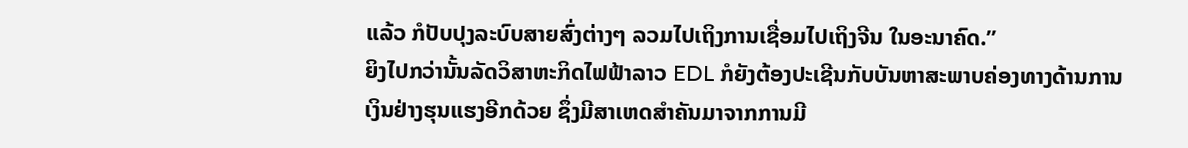ແລ້ວ ກໍປັບປຸງລະບົບສາຍສົ່ງຕ່າງໆ ລວມໄປເຖິງການເຊື່ອມໄປເຖິງຈີນ ໃນອະນາຄົດ.”
ຍິງໄປກວ່ານັ້ນລັດວິສາຫະກິດໄຟຟ້າລາວ EDL ກໍຍັງຕ້ອງປະເຊີນກັບບັນຫາສະພາບຄ່ອງທາງດ້ານການເງິນຢ່າງຮຸນແຮງອີກດ້ວຍ ຊຶ່ງມີສາເຫດສຳຄັນມາຈາກການມີ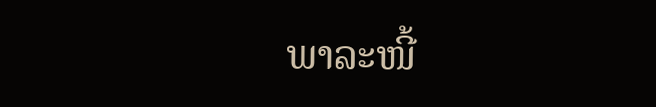ພາລະໜີ້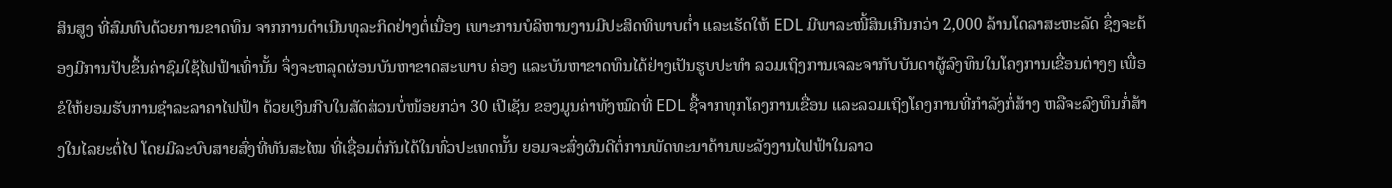ສິນສູງ ທີ່ສົມທົບດ້ວຍການຂາດທຶນ ຈາກການດຳເນີນທຸລະກິດຢ່າງຕໍ່ເນື່ອງ ເພາະການບໍລິຫານງານມີປະສິດທິພາບຕ່ຳ ແລະເຮັດໃຫ້ EDL ມີພາລະໜີ້ສິນເກີນກວ່າ 2,000 ລ້ານໂດລາສະຫະລັດ ຊຶ່ງຈະຕ້ອງມີການປັບຂຶ້ນຄ່າຊົມໃຊ້ໄຟຟ້າເທົ່ານັ້ນ ຈຶ່ງຈະຫລຸດຜ່ອນບັນຫາຂາດສະພາບ ຄ່ອງ ແລະບັນຫາຂາດທຶນໄດ້ຢ່າງເປັນຮູບປະທຳ ລວມເຖິງການເຈລະຈາກັບບັນດາຜູ້ລົງທຶນໃນໂຄງການເຂື່ອນຕ່າງໆ ເພື່ອຂໍໃຫ້ຍອມຮັບການຊຳລະລາຄາໄຟຟ້າ ດ້ວຍເງິນກີບໃນສັດສ່ວນບໍ່ໜ້ອຍກວ່າ 30 ເປີເຊັນ ຂອງມູນຄ່າທັງໝົດທີ່ EDL ຊື້ຈາກທຸກໂຄງການເຂື່ອນ ແລະລວມເຖິງໂຄງການທີ່ກຳລັງກໍ່ສ້າງ ຫລືຈະລົງທຶນກໍ່ສ້າງໃນໄລຍະຕໍ່ໄປ ໂດຍມີລະບົບສາຍສົ່ງທີ່ທັນສະໄໝ ທີ່ເຊື່ອມຕໍ່ກັນໄດ້ໃນທົ່ວປະເທດນັ້ນ ຍອມຈະສົ່ງຜົນດີຕໍ່ການພັດທະນາດ້ານພະລັງງານໄຟຟ້າໃນລາວ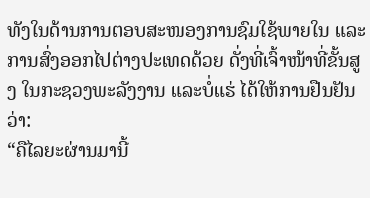ທັງໃນດ້ານການຕອບສະໜອງການຊົມໃຊ້ພາຍໃນ ແລະການສົ່ງອອກໄປຕ່າງປະເທດດ້ວຍ ດັ່ງທີ່ເຈົ້າໜ້າທີ່ຂັ້ນສູງ ໃນກະຊວງພະລັງງານ ແລະບໍ່ແຮ່ ໄດ້ໃຫ້ການຢືນຢັນວ່າ:
“ຄືໄລຍະຜ່ານມານີ້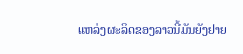ແຫລ່ງຜະລິດຂອງລາວນີ້ມັນຍັງຢາຍ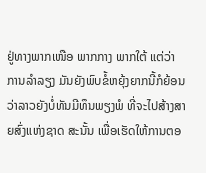ຢູ່ທາງພາກເໜືອ ພາກກາງ ພາກໃຕ້ ແຕ່ວ່າການລຳລຽງ ມັນຍັງພົບຂໍ້ຫຍຸ້ງຍາກນີ້ກໍຍ້ອນວ່າລາວຍັງບໍ່ທັນມີທຶນພຽງພໍ ທີ່ຈະໄປສ້າງສາຍສົ່ງແຫ່ງຊາດ ສະນັ້ນ ເພື່ອເຮັດໃຫ້ການຕອ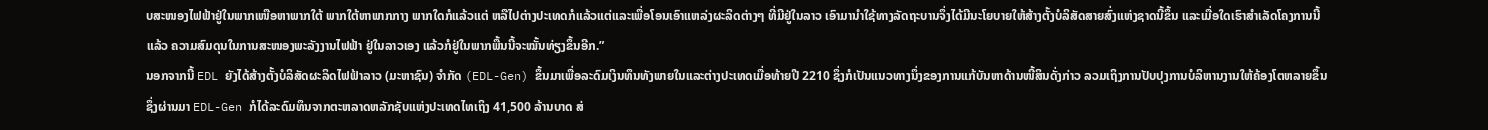ບສະໜອງໄຟຟ້າຢູ່ໃນພາກເໜືອຫາພາກໃຕ້ ພາກໃຕ້ຫາພາກກາງ ພາກໃດກໍແລ້ວແຕ່ ຫລືໄປຕ່າງປະເທດກໍແລ້ວແຕ່ແລະເພື່ອໂອນເອົາແຫລ່ງຜະລິດຕ່າງໆ ທີ່ມີຢູ່ໃນລາວ ເອົາມານຳໃຊ້ທາງລັດຖະບານຈຶ່ງໄດ້ມີນະໂຍບາຍໃຫ້ສ້າງຕັ້ງບໍລິສັດສາຍສົ່ງແຫ່ງຊາດນີ້ຂຶ້ນ ແລະເມື່ອໃດເຮົາສຳເລັດໂຄງການນີ້ແລ້ວ ຄວາມສົມດຸນໃນການສະໜອງພະລັງງານໄຟຟ້າ ຢູ່ໃນລາວເອງ ແລ້ວກໍຢູ່ໃນພາກພື້ນນີ້ຈະໝັ້ນທ່ຽງຂຶ້ນອີກ.”
ນອກຈາກນີ້ EDL ຍັງໄດ້ສ້າງຕັ້ງບໍລິສັດຜະລິດໄຟຟ້າລາວ (ມະຫາຊົນ) ຈຳກັດ (EDL-Gen) ຂຶ້ນມາເພື່ອລະດົມເງິນທຶນທັງພາຍໃນແລະຕ່າງປະເທດເມື່ອທ້າຍປີ 2210 ຊຶ່ງກໍເປັນແນວທາງນຶ່ງຂອງການແກ້ບັນຫາດ້ານໜີ້ສິນດັ່ງກ່າວ ລວມເຖິງການປັບປຸງການບໍລິຫານງານໃຫ້ຄ້ອງໂຕຫລາຍຂຶ້ນ ຊຶ່ງຜ່ານມາ EDL-Gen ກໍໄດ້ລະດົມທຶນຈາກຕະຫລາດຫລັກຊັບແຫ່ງປະເທດໄທເຖິງ 41,500 ລ້ານບາດ ສ່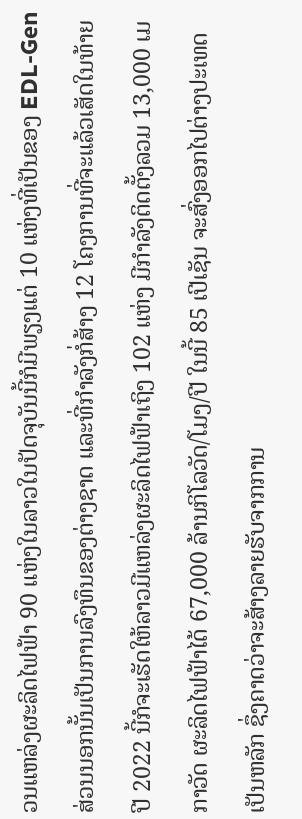ວນແຫລ່ງຜະລິດໄຟຟ້າ 90 ແຫ່ງໃນລາວໃນປັດຈຸບັນນີ້ກໍມີພຽງແຕ່ 10 ແຫ່ງທີ່ເປັນຂອງ EDL-Gen ສ່ວນນອກນັ້ນເປັນການລົງທຶນຂອງຕ່າງຊາດ ແລະທີ່ກຳລັງກໍ່ສ້າງ 12 ໂຄງການທີ່ຈະແລ້ວເສັດໃນທ້າຍປີ 2022 ນີ້ກໍຈະເຮັດໃຫ້ລາວມີແຫລ່ງຜະລິດໄຟຟ້າເຖິງ 102 ແຫ່ງ ມີກຳລັງຕິດຕັ້ງລວມ 13,000 ເມກາວັດ ຜະລິດໄຟຟ້າໄດ້ 67,000 ລ້ານກິໂລວັດ/ໂມງ/ປີ ໃນນີ້ 85 ເປີເຊັນ ຈະສົ່ງອອກໄປຕ່າງປະເທດເປັນຫລັກ ຊຶ່ງຄາດວ່າຈະສ້າງລາຍຮັບຈາກການ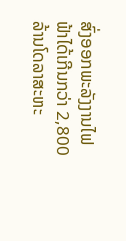ສົ່ງອອກພະລັງງານໄຟຟ້າໄດ້ເກີນກວ່າ 2,800 ລ້ານໂດລາສະຫະ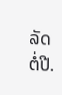ລັດຕໍ່ປີ.